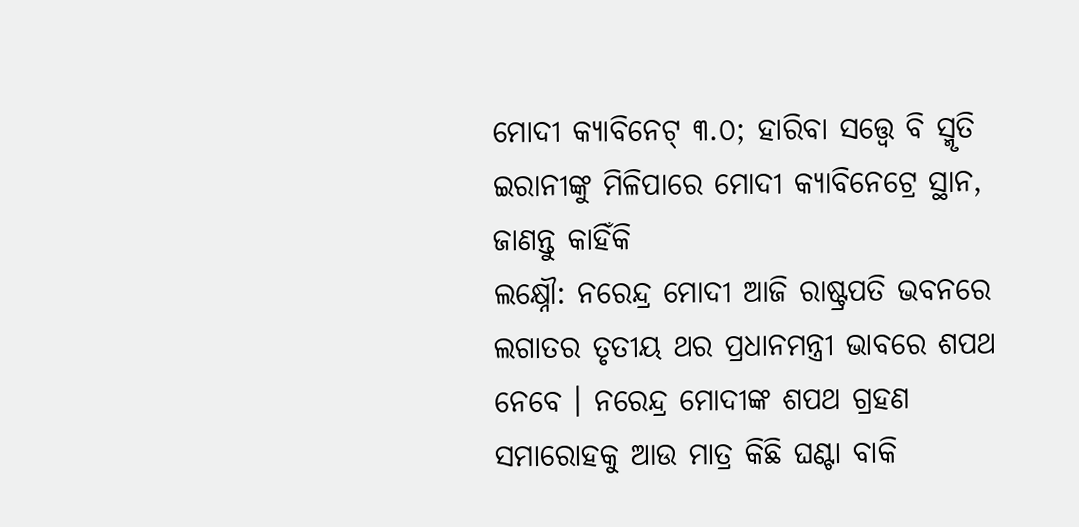ମୋଦୀ କ୍ୟାବିନେଟ୍ ୩.୦; ହାରିବା ସତ୍ତ୍ୱେ ବି ସ୍ମୃତି ଇରାନୀଙ୍କୁ ମିଳିପାରେ ମୋଦୀ କ୍ୟାବିନେଟ୍ରେ ସ୍ଥାନ, ଜାଣନ୍ତୁ କାହିଁକି
ଲକ୍ଷ୍ନୌ: ନରେନ୍ଦ୍ର ମୋଦୀ ଆଜି ରାଷ୍ଟ୍ରପତି ଭବନରେ ଲଗାତର ତୃତୀୟ ଥର ପ୍ରଧାନମନ୍ତ୍ରୀ ଭାବରେ ଶପଥ ନେବେ । ନରେନ୍ଦ୍ର ମୋଦୀଙ୍କ ଶପଥ ଗ୍ରହଣ ସମାରୋହକୁ ଆଉ ମାତ୍ର କିଛି ଘଣ୍ଟା ବାକି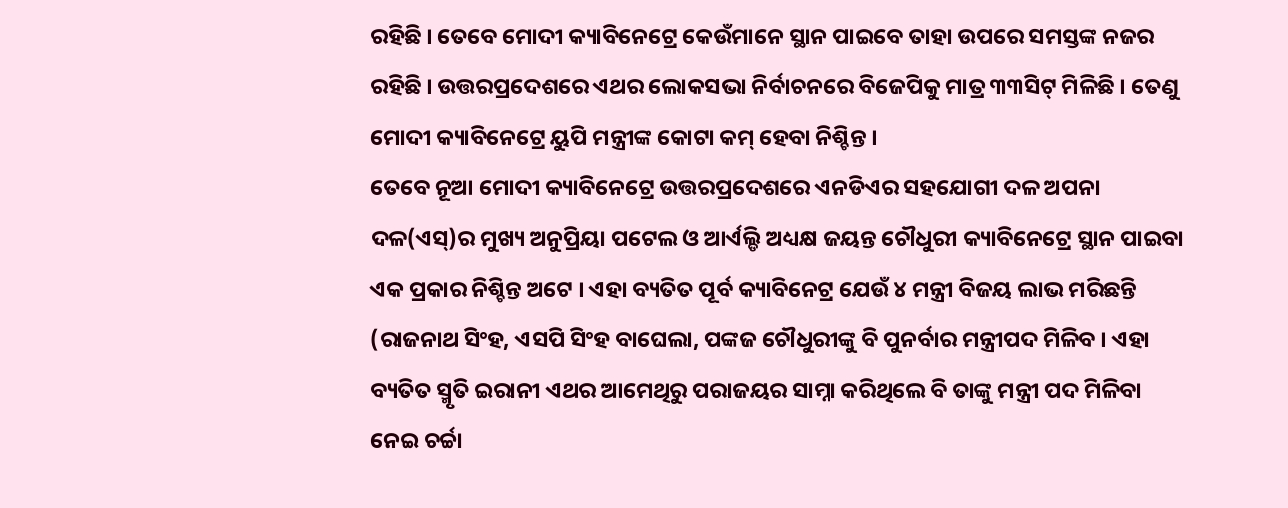ରହିଛି । ତେବେ ମୋଦୀ କ୍ୟାବିନେଟ୍ରେ କେଉଁମାନେ ସ୍ଥାନ ପାଇବେ ତାହା ଉପରେ ସମସ୍ତଙ୍କ ନଜର ରହିଛି । ଉତ୍ତରପ୍ରଦେଶରେ ଏଥର ଲୋକସଭା ନିର୍ବାଚନରେ ବିଜେପିକୁ ମାତ୍ର ୩୩ସିଟ୍ ମିଳିଛି । ତେଣୁ ମୋଦୀ କ୍ୟାବିନେଟ୍ରେ ୟୁପି ମନ୍ତ୍ରୀଙ୍କ କୋଟା କମ୍ ହେବା ନିଶ୍ଚିନ୍ତ ।
ତେବେ ନୂଆ ମୋଦୀ କ୍ୟାବିନେଟ୍ରେ ଉତ୍ତରପ୍ରଦେଶରେ ଏନଡିଏର ସହଯୋଗୀ ଦଳ ଅପନା ଦଳ(ଏସ୍)ର ମୁଖ୍ୟ ଅନୁପ୍ରିୟା ପଟେଲ ଓ ଆର୍ଏଲ୍ଡି ଅଧ୍ୟକ୍ଷ ଜୟନ୍ତ ଚୌଧୁରୀ କ୍ୟାବିନେଟ୍ରେ ସ୍ଥାନ ପାଇବା ଏକ ପ୍ରକାର ନିଶ୍ଚିନ୍ତ ଅଟେ । ଏହା ବ୍ୟତିତ ପୂର୍ବ କ୍ୟାବିନେଟ୍ର ଯେଉଁ ୪ ମନ୍ତ୍ରୀ ବିଜୟ ଲାଭ ମରିଛନ୍ତି (ରାଜନାଥ ସିଂହ, ଏସପି ସିଂହ ବାଘେଲା, ପଙ୍କଜ ଚୌଧୁରୀଙ୍କୁ ବି ପୁନର୍ବାର ମନ୍ତ୍ରୀପଦ ମିଳିବ । ଏହା ବ୍ୟତିତ ସ୍ମୃତି ଇରାନୀ ଏଥର ଆମେଥିରୁ ପରାଜୟର ସାମ୍ନା କରିଥିଲେ ବି ତାଙ୍କୁ ମନ୍ତ୍ରୀ ପଦ ମିଳିବା ନେଇ ଚର୍ଚ୍ଚା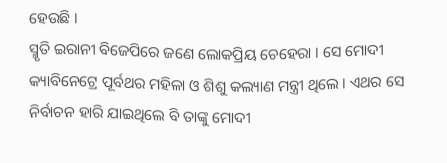ହେଉଛି ।
ସ୍ମୃତି ଇରାନୀ ବିଜେପିରେ ଜଣେ ଲୋକପ୍ରିୟ ଚେହେରା । ସେ ମୋଦୀ କ୍ୟାବିନେଟ୍ରେ ପୂର୍ବଥର ମହିଳା ଓ ଶିଶୁ କଲ୍ୟାଣ ମନ୍ତ୍ରୀ ଥିଲେ । ଏଥର ସେ ନିର୍ବାଚନ ହାରି ଯାଇଥିଲେ ବି ତାଙ୍କୁ ମୋଦୀ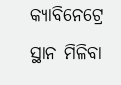କ୍ୟାବିନେଟ୍ରେ ସ୍ଥାନ ମିଳିବା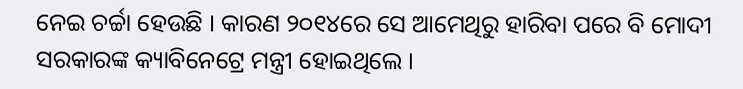ନେଇ ଚର୍ଚ୍ଚା ହେଉଛି । କାରଣ ୨୦୧୪ରେ ସେ ଆମେଥିରୁ ହାରିବା ପରେ ବି ମୋଦୀ ସରକାରଙ୍କ କ୍ୟାବିନେଟ୍ରେ ମନ୍ତ୍ରୀ ହୋଇଥିଲେ ।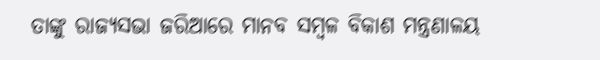ତାଙ୍କୁ ରାଜ୍ୟସଭା ଜରିଆରେ ମାନବ ସମ୍ବଳ ବିକାଶ ମନ୍ତ୍ରଣାଳୟ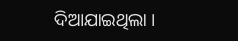ଦିଆଯାଇଥିଲା ।